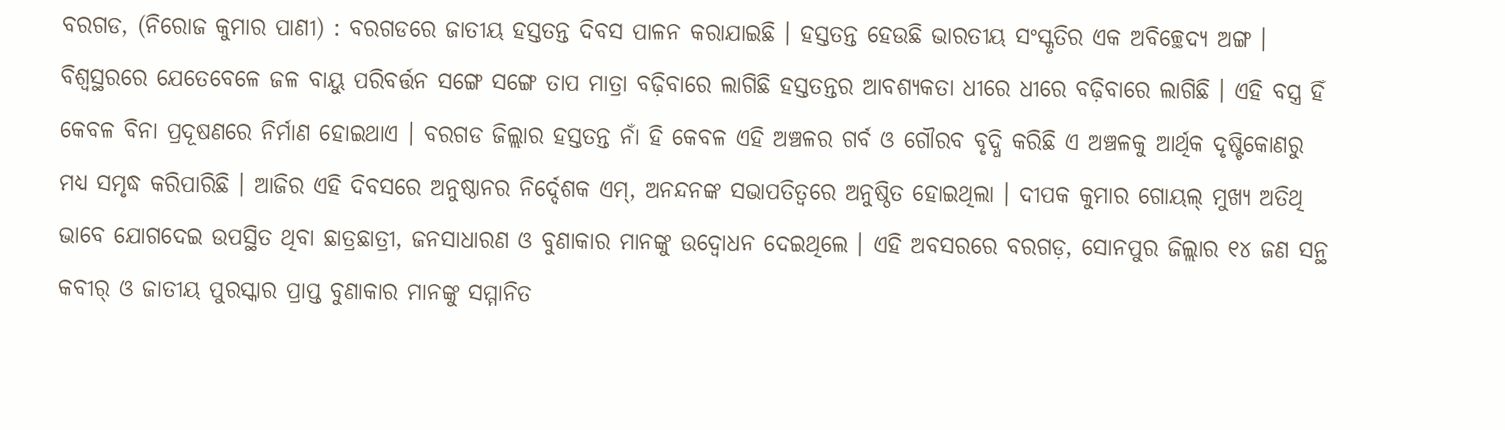ବରଗଡ, (ନିରୋଜ କୁମାର ପାଣୀ) : ବରଗଡରେ ଜାତୀୟ ହସ୍ତତନ୍ତ ଦିବସ ପାଳନ କରାଯାଇଛି । ହସ୍ତତନ୍ତ ହେଉଛି ଭାରତୀୟ ସଂସ୍କୃତିର ଏକ ଅବିଚ୍ଛେଦ୍ୟ ଅଙ୍ଗ । ବିଶ୍ଵସ୍ଥରରେ ଯେତେବେଳେ ଜଳ ବାୟୁ ପରିବର୍ତ୍ତନ ସଙ୍ଗେ ସଙ୍ଗେ ତାପ ମାତ୍ରା ବଢ଼ିବାରେ ଲାଗିଛି ହସ୍ତତନ୍ତର ଆବଶ୍ୟକତା ଧୀରେ ଧୀରେ ବଢ଼ିବାରେ ଲାଗିଛି । ଏହି ବସ୍ତ୍ର ହିଁ କେବଳ ବିନା ପ୍ରଦୂଷଣରେ ନିର୍ମାଣ ହୋଇଥାଏ । ବରଗଡ ଜିଲ୍ଲାର ହସ୍ତତନ୍ତ ନାଁ ହି କେବଳ ଏହି ଅଞ୍ଚଳର ଗର୍ବ ଓ ଗୌରବ ବୃଦ୍ଧି କରିଛି ଏ ଅଞ୍ଚଳକୁ ଆର୍ଥିକ ଦୃଷ୍ଟିକୋଣରୁ ମଧ୍ୟ ସମୃଦ୍ଧ କରିପାରିଛି । ଆଜିର ଏହି ଦିବସରେ ଅନୁଷ୍ଠାନର ନିର୍ଦ୍ଦେଶକ ଏମ୍, ଅନନ୍ଦନଙ୍କ ସଭାପତିତ୍ୱରେ ଅନୁଷ୍ଠିତ ହୋଇଥିଲା । ଦୀପକ କୁମାର ଗୋୟଲ୍ ମୁଖ୍ୟ ଅତିଥି ଭାବେ ଯୋଗଦେଇ ଉପସ୍ଥିତ ଥିବା ଛାତ୍ରଛାତ୍ରୀ, ଜନସାଧାରଣ ଓ ବୁଣାକାର ମାନଙ୍କୁ ଉଦ୍ବୋଧନ ଦେଇଥିଲେ । ଏହି ଅବସରରେ ବରଗଡ଼, ସୋନପୁର ଜିଲ୍ଲାର ୧୪ ଜଣ ସନ୍ଥ କବୀର୍ ଓ ଜାତୀୟ ପୁରସ୍କାର ପ୍ରାପ୍ତ ବୁଣାକାର ମାନଙ୍କୁ ସମ୍ମାନିତ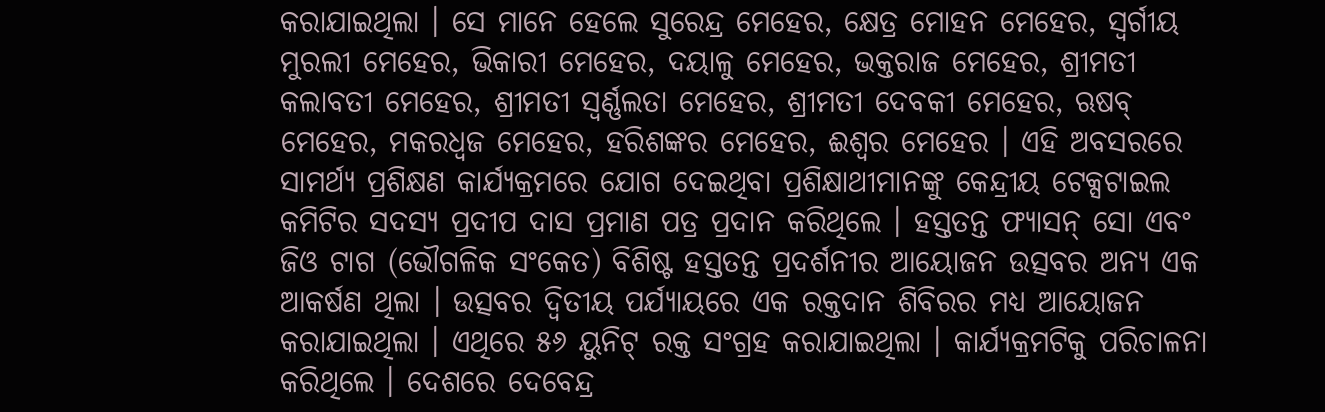କରାଯାଇଥିଲା । ସେ ମାନେ ହେଲେ ସୁରେନ୍ଦ୍ର ମେହେର, କ୍ଷେତ୍ର ମୋହନ ମେହେର, ସ୍ୱର୍ଗୀୟ ମୁରଲୀ ମେହେର, ଭିକାରୀ ମେହେର, ଦୟାଳୁ ମେହେର, ଭକ୍ତରାଜ ମେହେର, ଶ୍ରୀମତୀ କଲାବତୀ ମେହେର, ଶ୍ରୀମତୀ ସ୍ଵର୍ଣ୍ଣଲତା ମେହେର, ଶ୍ରୀମତୀ ଦେବକୀ ମେହେର, ଋଷବ୍ ମେହେର, ମକରଧ୍ୱଜ ମେହେର, ହରିଶଙ୍କର ମେହେର, ଈଶ୍ୱର ମେହେର । ଏହି ଅବସରରେ ସାମର୍ଥ୍ୟ ପ୍ରଶିକ୍ଷଣ କାର୍ଯ୍ୟକ୍ରମରେ ଯୋଗ ଦେଇଥିବା ପ୍ରଶିକ୍ଷାଥୀମାନଙ୍କୁ କେନ୍ଦ୍ରୀୟ ଟେକ୍ସଟାଇଲ କମିଟିର ସଦସ୍ୟ ପ୍ରଦୀପ ଦାସ ପ୍ରମାଣ ପତ୍ର ପ୍ରଦାନ କରିଥିଲେ । ହସ୍ତତନ୍ତ ଫ୍ୟାସନ୍ ସୋ ଏବଂ ଜିଓ ଟାଗ (ଭୌଗଳିକ ସଂକେତ) ବିଶିଷ୍ଟ ହସ୍ତତନ୍ତ ପ୍ରଦର୍ଶନୀର ଆୟୋଜନ ଉତ୍ସବର ଅନ୍ୟ ଏକ ଆକର୍ଷଣ ଥିଲା । ଉତ୍ସବର ଦ୍ଵିତୀୟ ପର୍ଯ୍ୟାୟରେ ଏକ ରକ୍ତଦାନ ଶିବିରର ମଧ୍ୟ ଆୟୋଜନ କରାଯାଇଥିଲା । ଏଥିରେ ୫୬ ୟୁନିଟ୍ ରକ୍ତ ସଂଗ୍ରହ କରାଯାଇଥିଲା । କାର୍ଯ୍ୟକ୍ରମଟିକୁ ପରିଚାଳନା କରିଥିଲେ । ଦେଶରେ ଦେବେନ୍ଦ୍ର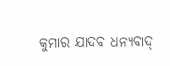କୁମାର ଯାଦବ ଧନ୍ୟବାଦ୍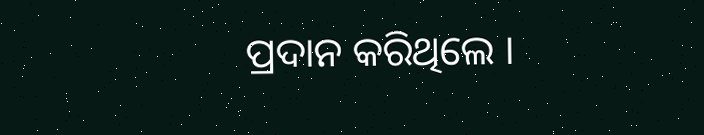ପ୍ରଦାନ କରିଥିଲେ ।